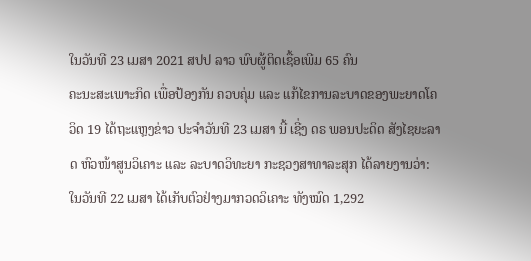ໃນວັນທີ 23 ເມສາ 2021 ສປປ ລາວ ພົບຜູ້ຕິດເຊື້ອເພີມ 65 ຄົນ
ຄະນະສະເພາະກິດ ເພື່ອປ້ອງກັນ ຄວບຄຸ່ມ ແລະ ແກ້ໄຂການລະບາດຂອງພະຍາດໂຄວິດ 19 ໄດ້ຖະແຫຼງຂ່າວ ປະຈຳວັນທີ 23 ເມສາ ນີ້ ເຊີ່ງ ດຣ ພອນປະດິດ ສັງໄຊຍະລາດ ຫົວໜ້າສູນວິເຄາະ ແລະ ລະບາດວິທະຍາ ກະຊວງສາທາລະສຸກ ໄດ້ລາຍງານວ່າ: ໃນວັນທີ 22 ເມສາ ໄດ້ເກັບຕົວຢ່າງມາກວດວິເຄາະ ທັງໝົດ 1,292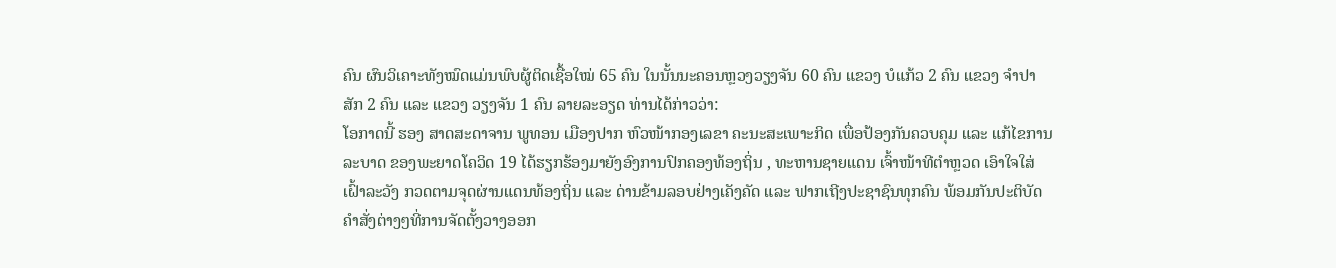ຄົນ ຜົນວິເຄາະທັງໝົດແມ່ນພົບຜູ້ຕິດເຊື້ອໃໝ່ 65 ຄົນ ໃນນັ້ນນະຄອນຫຼວງວຽງຈັນ 60 ຄົນ ແຂວງ ບໍແກ້ວ 2 ຄົນ ແຂວງ ຈຳປາສັກ 2 ຄົນ ແລະ ແຂວງ ວຽງຈັນ 1 ຄົນ ລາຍລະອຽດ ທ່ານໄດ້ກ່າວວ່າ:
ໂອກາດນີ້ ຮອງ ສາດສະດາຈານ ພູທອນ ເມືອງປາກ ຫົວໜ້າກອງເລຂາ ຄະນະສະເພາະກິດ ເພື່ອປ້ອງກັນຄວບຄຸມ ແລະ ແກ້ໄຂການລະບາດ ຂອງພະຍາດໂຄວິດ 19 ໄດ້ຮຽກຮ້ອງມາຍັງອົງການປົກຄອງທ້ອງຖິ່ນ , ທະຫານຊາຍແດນ ເຈົ້າໜ້າທີຕຳຫຼວດ ເອົາໃຈໃສ່ເຝົ້າລະວັງ ກວດຕາມຈຸດຜ່ານແດນທ້ອງຖິ່ນ ແລະ ດ່ານຂ້າມລອບຢ່າງເຄັງຄັດ ແລະ ຟາກເຖີງປະຊາຊົນທຸກຄົນ ພ້ອມກັນປະຕິບັດຄຳສັ່ງຕ່າງໆທີ່ການຈັດຕັ້ງວາງອອກ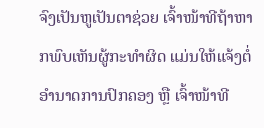ຈົງເປັນຫູເປັນຕາຊ່ວຍ ເຈົ້າໜ້າທີຖ້າຫາກພົບເຫັນຜູ້ກະທຳຜິດ ແມ່ນໃຫ້ແຈ້ງຕໍ່ອຳນາດການປົກຄອງ ຫຼື ເຈົ້າໜ້າທີ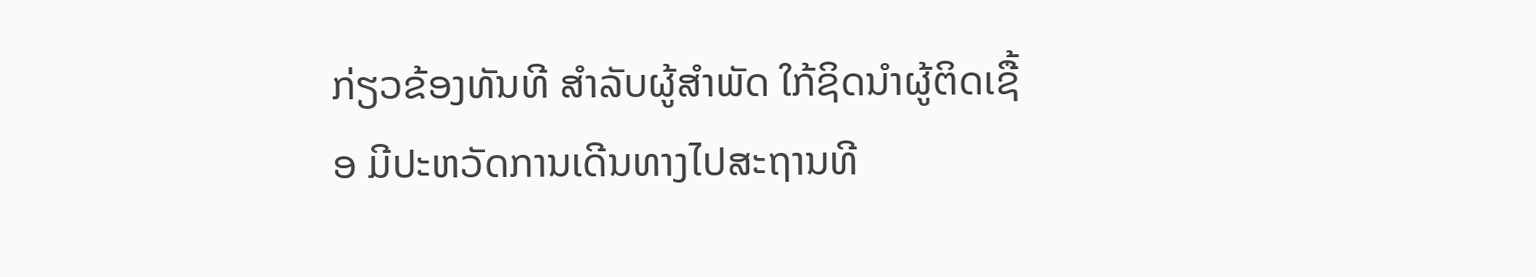ກ່ຽວຂ້ອງທັນທີ ສຳລັບຜູ້ສຳພັດ ໃກ້ຊິດນຳຜູ້ຕິດເຊື້ອ ມີປະຫວັດການເດີນທາງໄປສະຖານທີ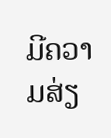ມີຄວາມສ່ຽ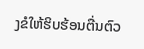ງຂໍໃຫ້ຮິບຮ້ອນຕື່ນຕົວ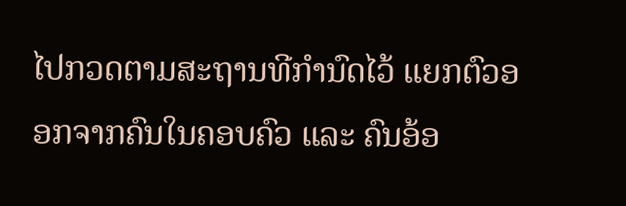ໄປກວດຕາມສະຖານທີກຳນົດໄວ້ ແຍກຕົວອອກຈາກຄົນໃນຄອບຄົວ ແລະ ຄົນອ້ອ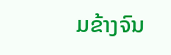ມຂ້າງຈົນ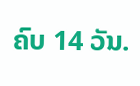ຄົບ 14 ວັນ.